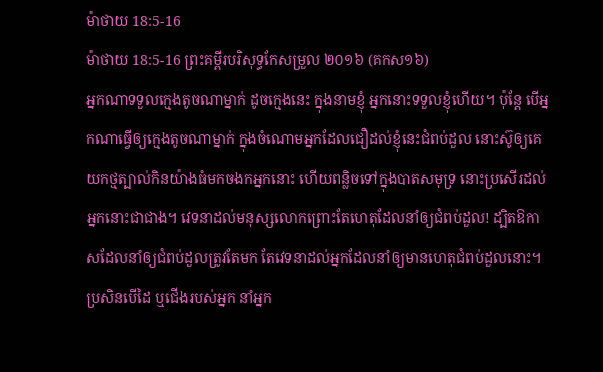ម៉ាថាយ 18:5-16
ម៉ាថាយ 18:5-16 ព្រះគម្ពីរបរិសុទ្ធកែសម្រួល ២០១៦ (គកស១៦)
អ្នកណាទទួលក្មេងតូចណាម្នាក់ ដូចក្មេងនេះ ក្នុងនាមខ្ញុំ អ្នកនោះទទួលខ្ញុំហើយ។ ប៉ុន្តែ បើអ្នកណាធ្វើឲ្យក្មេងតូចណាម្នាក់ ក្នុងចំណោមអ្នកដែលជឿដល់ខ្ញុំនេះជំពប់ដួល នោះស៊ូឲ្យគេយកថ្មត្បាល់កិនយ៉ាងធំមកចងកអ្នកនោះ ហើយពន្លិចទៅក្នុងបាតសមុទ្រ នោះប្រសើរដល់អ្នកនោះជាជាង។ វេទនាដល់មនុស្សលោកព្រោះតែហេតុដែលនាំឲ្យជំពប់ដួល! ដ្បិតឱកាសដែលនាំឲ្យជំពប់ដួលត្រូវតែមក តែវេទនាដល់អ្នកដែលនាំឲ្យមានហេតុជំពប់ដួលនោះ។ ប្រសិនបើដៃ ឬជើងរបស់អ្នក នាំអ្នក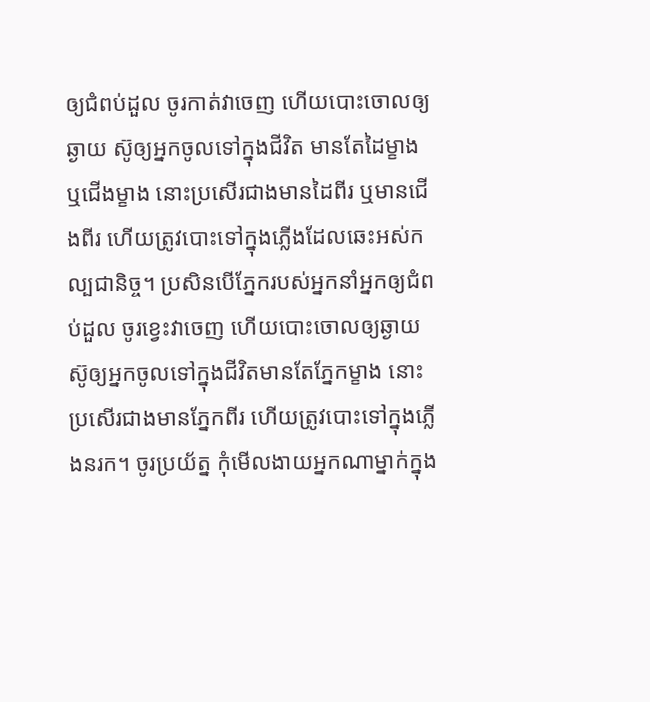ឲ្យជំពប់ដួល ចូរកាត់វាចេញ ហើយបោះចោលឲ្យឆ្ងាយ ស៊ូឲ្យអ្នកចូលទៅក្នុងជីវិត មានតែដៃម្ខាង ឬជើងម្ខាង នោះប្រសើរជាងមានដៃពីរ ឬមានជើងពីរ ហើយត្រូវបោះទៅក្នុងភ្លើងដែលឆេះអស់កល្បជានិច្ច។ ប្រសិនបើភ្នែករបស់អ្នកនាំអ្នកឲ្យជំពប់ដួល ចូរខ្វេះវាចេញ ហើយបោះចោលឲ្យឆ្ងាយ ស៊ូឲ្យអ្នកចូលទៅក្នុងជីវិតមានតែភ្នែកម្ខាង នោះប្រសើរជាងមានភ្នែកពីរ ហើយត្រូវបោះទៅក្នុងភ្លើងនរក។ ចូរប្រយ័ត្ន កុំមើលងាយអ្នកណាម្នាក់ក្នុង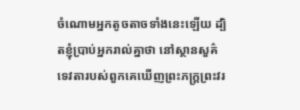ចំណោមអ្នកតូចតាចទាំងនេះឡើយ ដ្បិតខ្ញុំប្រាប់អ្នករាល់គ្នាថា នៅស្ថានសួគ៌ ទេវតារបស់ពួកគេឃើញព្រះភក្ត្រព្រះវរ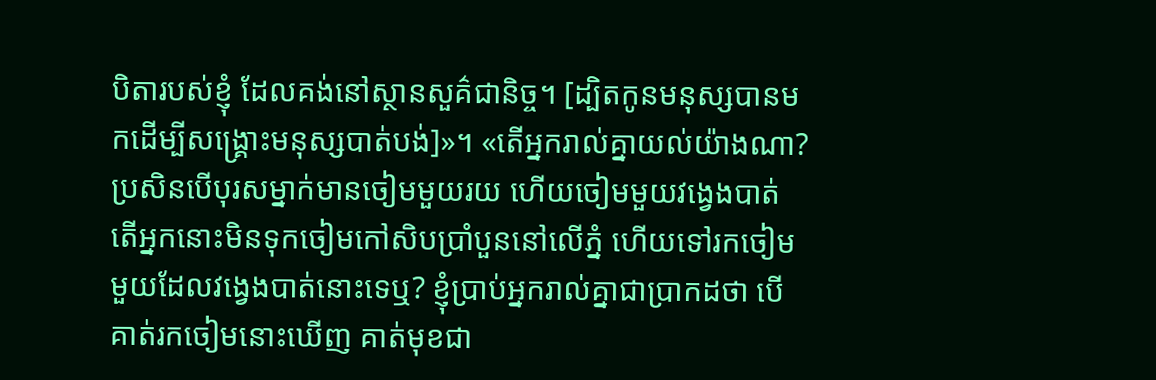បិតារបស់ខ្ញុំ ដែលគង់នៅស្ថានសួគ៌ជានិច្ច។ [ដ្បិតកូនមនុស្សបានមកដើម្បីសង្គ្រោះមនុស្សបាត់បង់]»។ «តើអ្នករាល់គ្នាយល់យ៉ាងណា? ប្រសិនបើបុរសម្នាក់មានចៀមមួយរយ ហើយចៀមមួយវងេ្វងបាត់ តើអ្នកនោះមិនទុកចៀមកៅសិបប្រាំបួននៅលើភ្នំ ហើយទៅរកចៀមមួយដែលវង្វេងបាត់នោះទេឬ? ខ្ញុំប្រាប់អ្នករាល់គ្នាជាប្រាកដថា បើគាត់រកចៀមនោះឃើញ គាត់មុខជា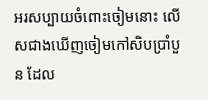អរសប្បាយចំពោះចៀមនោះ លើសជាងឃើញចៀមកៅសិបប្រាំបួន ដែល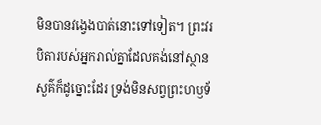មិនបានវង្វេងបាត់នោះទៅទៀត។ ព្រះវរបិតារបស់អ្នករាល់គ្នាដែលគង់នៅស្ថានសួគ៌ក៏ដូច្នោះដែរ ទ្រង់មិនសព្វព្រះហឫទ័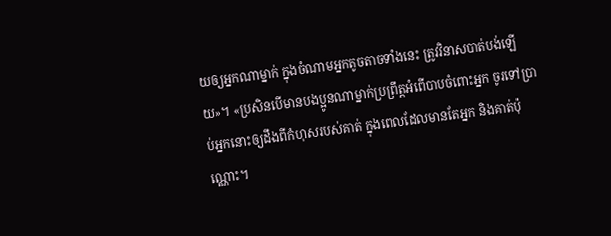យឲ្យអ្នកណាម្នាក់ ក្នុងចំណាមអ្នកតូចតាចទាំងនេះ ត្រូវវិនាសបាត់បង់ឡើយ»។ «ប្រសិនបើមានបងប្អូនណាម្នាក់ប្រព្រឹត្តអំពើបាបចំពោះអ្នក ចូរទៅប្រាប់អ្នកនោះឲ្យដឹងពីកំហុសរបស់គាត់ ក្នុងពេលដែលមានតែអ្នក និងគាត់ប៉ុណ្ណោះ។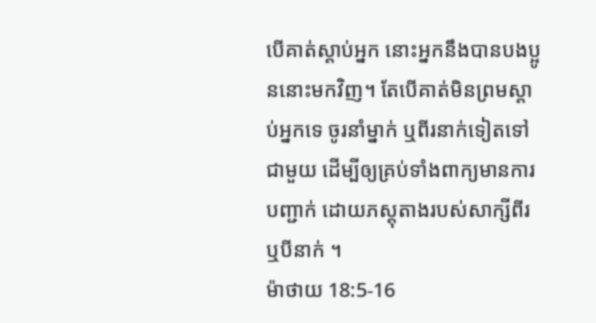បើគាត់ស្តាប់អ្នក នោះអ្នកនឹងបានបងប្អូននោះមកវិញ។ តែបើគាត់មិនព្រមស្តាប់អ្នកទេ ចូរនាំម្នាក់ ឬពីរនាក់ទៀតទៅជាមួយ ដើម្បីឲ្យគ្រប់ទាំងពាក្យមានការបញ្ជាក់ ដោយភស្ដុតាងរបស់សាក្សីពីរ ឬបីនាក់ ។
ម៉ាថាយ 18:5-16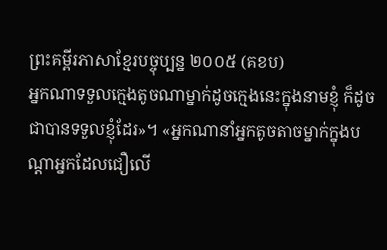ព្រះគម្ពីរភាសាខ្មែរបច្ចុប្បន្ន ២០០៥ (គខប)
អ្នកណាទទួលក្មេងតូចណាម្នាក់ដូចក្មេងនេះក្នុងនាមខ្ញុំ ក៏ដូចជាបានទទួលខ្ញុំដែរ»។ «អ្នកណានាំអ្នកតូចតាចម្នាក់ក្នុងបណ្ដាអ្នកដែលជឿលើ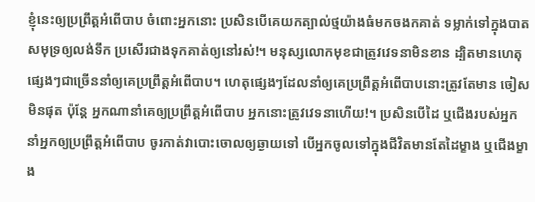ខ្ញុំនេះឲ្យប្រព្រឹត្តអំពើបាប ចំពោះអ្នកនោះ ប្រសិនបើគេយកត្បាល់ថ្មយ៉ាងធំមកចងកគាត់ ទម្លាក់ទៅក្នុងបាតសមុទ្រឲ្យលង់ទឹក ប្រសើរជាងទុកគាត់ឲ្យនៅរស់!។ មនុស្សលោកមុខជាត្រូវវេទនាមិនខាន ដ្បិតមានហេតុផ្សេងៗជាច្រើននាំឲ្យគេប្រព្រឹត្តអំពើបាប។ ហេតុផ្សេងៗដែលនាំឲ្យគេប្រព្រឹត្តអំពើបាបនោះត្រូវតែមាន ចៀសមិនផុត ប៉ុន្តែ អ្នកណានាំគេឲ្យប្រព្រឹត្តអំពើបាប អ្នកនោះត្រូវវេទនាហើយ!។ ប្រសិនបើដៃ ឬជើងរបស់អ្នក នាំអ្នកឲ្យប្រព្រឹត្តអំពើបាប ចូរកាត់វាបោះចោលឲ្យឆ្ងាយទៅ បើអ្នកចូលទៅក្នុងជីវិតមានតែដៃម្ខាង ឬជើងម្ខាង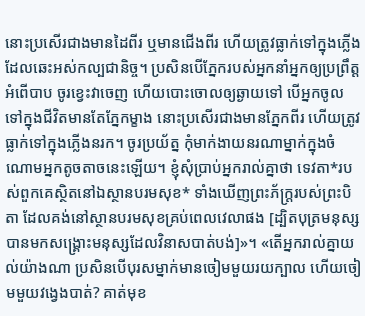នោះប្រសើរជាងមានដៃពីរ ឬមានជើងពីរ ហើយត្រូវធ្លាក់ទៅក្នុងភ្លើងដែលឆេះអស់កល្បជានិច្ច។ ប្រសិនបើភ្នែករបស់អ្នកនាំអ្នកឲ្យប្រព្រឹត្តអំពើបាប ចូរខ្វេះវាចេញ ហើយបោះចោលឲ្យឆ្ងាយទៅ បើអ្នកចូលទៅក្នុងជីវិតមានតែភ្នែកម្ខាង នោះប្រសើរជាងមានភ្នែកពីរ ហើយត្រូវធ្លាក់ទៅក្នុងភ្លើងនរក។ ចូរប្រយ័ត្ន កុំមាក់ងាយនរណាម្នាក់ក្នុងចំណោមអ្នកតូចតាចនេះឡើយ។ ខ្ញុំសុំប្រាប់អ្នករាល់គ្នាថា ទេវតា*របស់ពួកគេស្ថិតនៅឯស្ថានបរមសុខ* ទាំងឃើញព្រះភ័ក្ត្ររបស់ព្រះបិតា ដែលគង់នៅស្ថានបរមសុខគ្រប់ពេលវេលាផង [ដ្បិតបុត្រមនុស្សបានមកសង្គ្រោះមនុស្សដែលវិនាសបាត់បង់]»។ «តើអ្នករាល់គ្នាយល់យ៉ាងណា ប្រសិនបើបុរសម្នាក់មានចៀមមួយរយក្បាល ហើយចៀមមួយវង្វេងបាត់? គាត់មុខ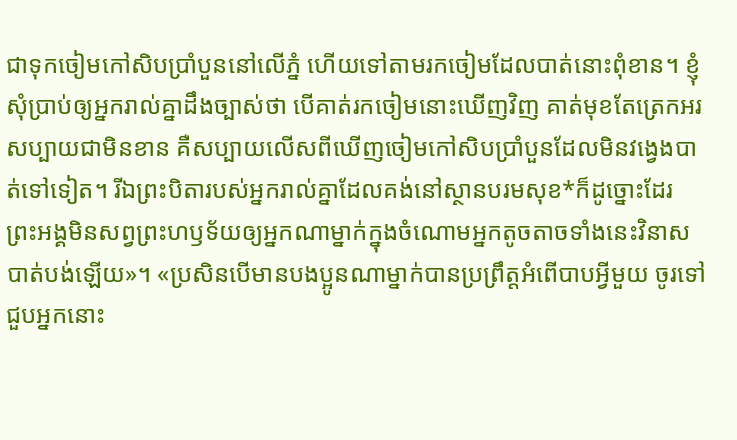ជាទុកចៀមកៅសិបប្រាំបួននៅលើភ្នំ ហើយទៅតាមរកចៀមដែលបាត់នោះពុំខាន។ ខ្ញុំសុំប្រាប់ឲ្យអ្នករាល់គ្នាដឹងច្បាស់ថា បើគាត់រកចៀមនោះឃើញវិញ គាត់មុខតែត្រេកអរសប្បាយជាមិនខាន គឺសប្បាយលើសពីឃើញចៀមកៅសិបប្រាំបួនដែលមិនវង្វេងបាត់ទៅទៀត។ រីឯព្រះបិតារបស់អ្នករាល់គ្នាដែលគង់នៅស្ថានបរមសុខ*ក៏ដូច្នោះដែរ ព្រះអង្គមិនសព្វព្រះហឫទ័យឲ្យអ្នកណាម្នាក់ក្នុងចំណោមអ្នកតូចតាចទាំងនេះវិនាសបាត់បង់ឡើយ»។ «ប្រសិនបើមានបងប្អូនណាម្នាក់បានប្រព្រឹត្តអំពើបាបអ្វីមួយ ចូរទៅជួបអ្នកនោះ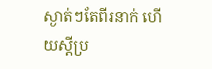ស្ងាត់ៗតែពីរនាក់ ហើយស្ដីប្រ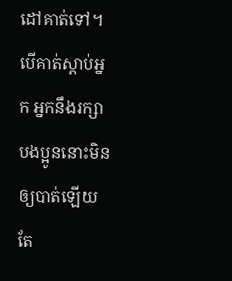ដៅគាត់ទៅ។ បើគាត់ស្ដាប់អ្នក អ្នកនឹងរក្សាបងប្អូននោះមិនឲ្យបាត់ឡើយ តែ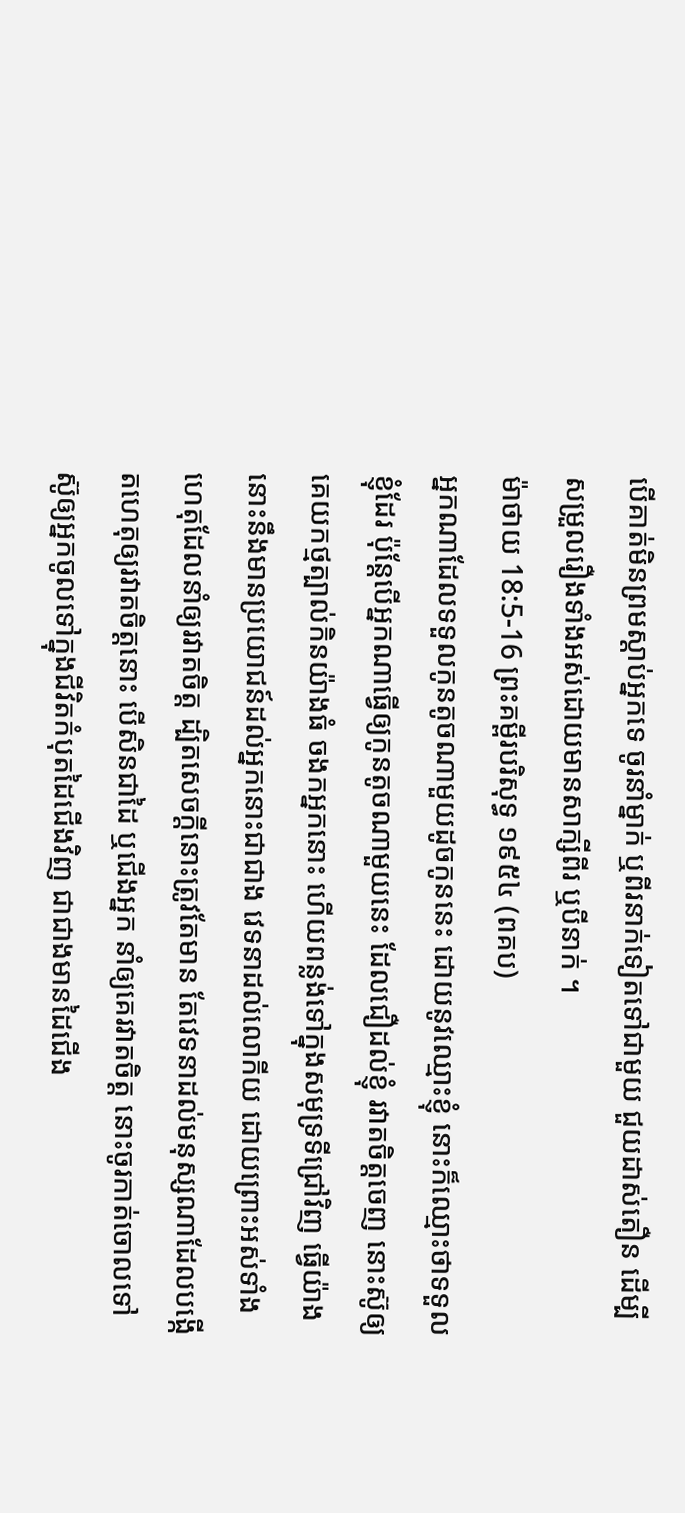បើគាត់មិនព្រមស្ដាប់អ្នកទេ ចូរនាំម្នាក់ ឬពីរនាក់ទៀតទៅជាមួយ ជួយដាស់តឿន ដើម្បី សម្រួលរឿងទាំងអស់ដោយមានសាក្សីពីរ ឬបីនាក់ ។
ម៉ាថាយ 18:5-16 ព្រះគម្ពីរបរិសុទ្ធ ១៩៥៤ (ពគប)
អ្នកណាដែលទទួលកូនតូចណាមួយដូចកូននេះ ដោយនូវឈ្មោះខ្ញុំ នោះក៏ឈ្មោះថាទទួលខ្ញុំដែរ ប៉ុន្តែបើអ្នកណាធ្វើឲ្យកូនតូចណាមួយនេះ ដែលជឿដល់ខ្ញុំ រវាតចិត្តចេញ នោះស៊ូឲ្យគេយកថ្មត្បាល់កិនយ៉ាងធំ ចងកអ្នកនោះ ហើយពន្លង់ទៅក្នុងសមុទ្រទីជ្រៅវិញ ធ្វើយ៉ាងនោះនឹងមានប្រយោជន៍ដល់អ្នកនោះជាជាង វេទនាដល់លោកីយ ដោយព្រោះអស់ទាំងហេតុដែលនាំឲ្យរវាតចិត្ត ដ្បិតសេចក្ដីនោះត្រូវតែមាន តែវេទនាដល់មនុស្សណាដែលបង្កើតហេតុឲ្យរវាតចិត្តនោះ បើសិនជាដៃ ឬជើងអ្នក នាំឲ្យគេរវាតចិត្ត នោះចូរកាត់ចោលទៅ ស៊ូឲ្យអ្នកចូលទៅក្នុងជីវិតកំបុតដៃជើងវិញ ជាជាងមានដៃជើង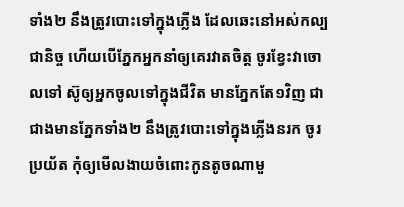ទាំង២ នឹងត្រូវបោះទៅក្នុងភ្លើង ដែលឆេះនៅអស់កល្បជានិច្ច ហើយបើភ្នែកអ្នកនាំឲ្យគេរវាតចិត្ត ចូរខ្វែះវាចោលទៅ ស៊ូឲ្យអ្នកចូលទៅក្នុងជីវិត មានភ្នែកតែ១វិញ ជាជាងមានភ្នែកទាំង២ នឹងត្រូវបោះទៅក្នុងភ្លើងនរក ចូរប្រយ័ត កុំឲ្យមើលងាយចំពោះកូនតូចណាមួ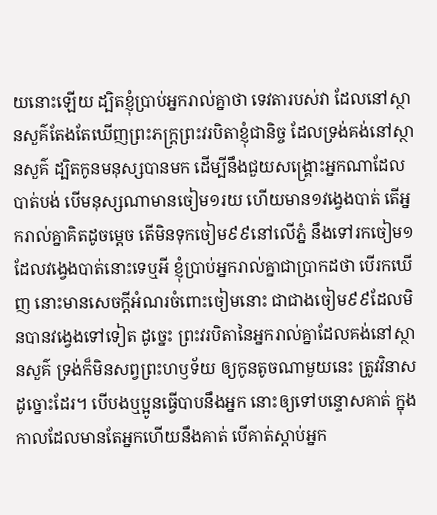យនោះឡើយ ដ្បិតខ្ញុំប្រាប់អ្នករាល់គ្នាថា ទេវតារបស់វា ដែលនៅស្ថានសួគ៌តែងតែឃើញព្រះភក្ត្រព្រះវរបិតាខ្ញុំជានិច្ច ដែលទ្រង់គង់នៅស្ថានសួគ៌ ដ្បិតកូនមនុស្សបានមក ដើម្បីនឹងជួយសង្គ្រោះអ្នកណាដែលបាត់បង់ បើមនុស្សណាមានចៀម១រយ ហើយមាន១វង្វេងបាត់ តើអ្នករាល់គ្នាគិតដូចម្តេច តើមិនទុកចៀម៩៩នៅលើភ្នំ នឹងទៅរកចៀម១ ដែលវង្វេងបាត់នោះទេឬអី ខ្ញុំប្រាប់អ្នករាល់គ្នាជាប្រាកដថា បើរកឃើញ នោះមានសេចក្ដីអំណរចំពោះចៀមនោះ ជាជាងចៀម៩៩ដែលមិនបានវង្វេងទៅទៀត ដូច្នេះ ព្រះវរបិតានៃអ្នករាល់គ្នាដែលគង់នៅស្ថានសួគ៌ ទ្រង់ក៏មិនសព្វព្រះហឫទ័យ ឲ្យកូនតូចណាមួយនេះ ត្រូវវិនាសដូច្នោះដែរ។ បើបងឬប្អូនធ្វើបាបនឹងអ្នក នោះឲ្យទៅបន្ទោសគាត់ ក្នុងកាលដែលមានតែអ្នកហើយនឹងគាត់ បើគាត់ស្តាប់អ្នក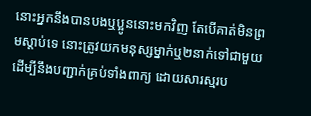នោះអ្នកនឹងបានបងឬប្អូននោះមកវិញ តែបើគាត់មិនព្រមស្តាប់ទេ នោះត្រូវយកមនុស្សម្នាក់ឬ២នាក់ទៅជាមួយ ដើម្បីនឹងបញ្ជាក់គ្រប់ទាំងពាក្យ ដោយសារស្មរប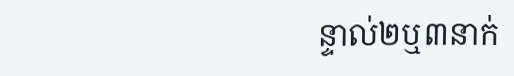ន្ទាល់២ឬ៣នាក់